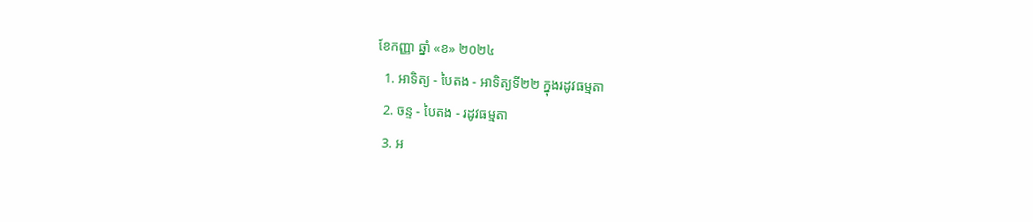ខែកញ្ញា ឆ្នាំ «ខ» ២០២៤
  1. អាទិត្យ - បៃតង - អាទិត្យទី២២ ក្នុងរដូវធម្មតា
  2. ចន្ទ - បៃតង - រដូវធម្មតា
  3. អ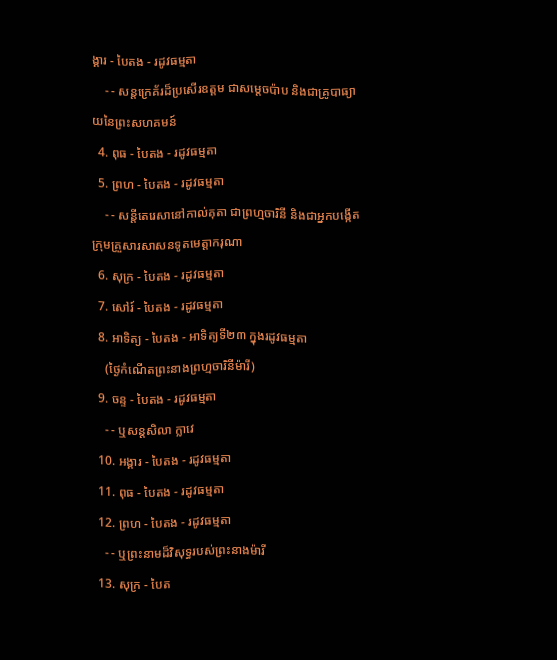ង្គារ - បៃតង - រដូវធម្មតា
    - - សន្តក្រេគ័រដ៏ប្រសើរឧត្តម ជាសម្ដេចប៉ាប និងជាគ្រូបាធ្យាយនៃព្រះសហគមន៍
  4. ពុធ - បៃតង - រដូវធម្មតា
  5. ព្រហ - បៃតង - រដូវធម្មតា
    - - សន្តីតេរេសានៅកាល់គុតា ជាព្រហ្មចារិនី និងជាអ្នកបង្កើតក្រុមគ្រួសារសាសនទូតមេត្ដាករុណា
  6. សុក្រ - បៃតង - រដូវធម្មតា
  7. សៅរ៍ - បៃតង - រដូវធម្មតា
  8. អាទិត្យ - បៃតង - អាទិត្យទី២៣ ក្នុងរដូវធម្មតា
    (ថ្ងៃកំណើតព្រះនាងព្រហ្មចារិនីម៉ារី)
  9. ចន្ទ - បៃតង - រដូវធម្មតា
    - - ឬសន្តសិលា ក្លាវេ
  10. អង្គារ - បៃតង - រដូវធម្មតា
  11. ពុធ - បៃតង - រដូវធម្មតា
  12. ព្រហ - បៃតង - រដូវធម្មតា
    - - ឬព្រះនាមដ៏វិសុទ្ធរបស់ព្រះនាងម៉ារី
  13. សុក្រ - បៃត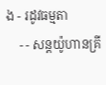ង - រដូវធម្មតា
    - - សន្តយ៉ូហានគ្រី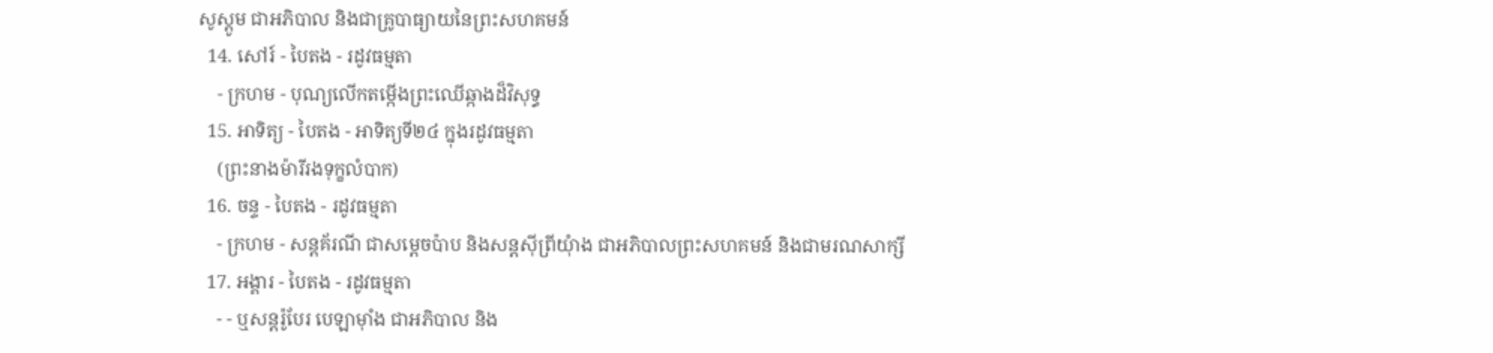សូស្តូម ជាអភិបាល និងជាគ្រូបាធ្យាយនៃព្រះសហគមន៍
  14. សៅរ៍ - បៃតង - រដូវធម្មតា
    - ក្រហម - បុណ្យលើកតម្កើងព្រះឈើឆ្កាងដ៏វិសុទ្ធ
  15. អាទិត្យ - បៃតង - អាទិត្យទី២៤ ក្នុងរដូវធម្មតា
    (ព្រះនាងម៉ារីរងទុក្ខលំបាក)
  16. ចន្ទ - បៃតង - រដូវធម្មតា
    - ក្រហម - សន្តគ័រណី ជាសម្ដេចប៉ាប និងសន្តស៊ីព្រីយុំាង ជាអភិបាលព្រះសហគមន៍ និងជាមរណសាក្សី
  17. អង្គារ - បៃតង - រដូវធម្មតា
    - - ឬសន្តរ៉ូបែរ បេឡាម៉ាំង ជាអភិបាល និង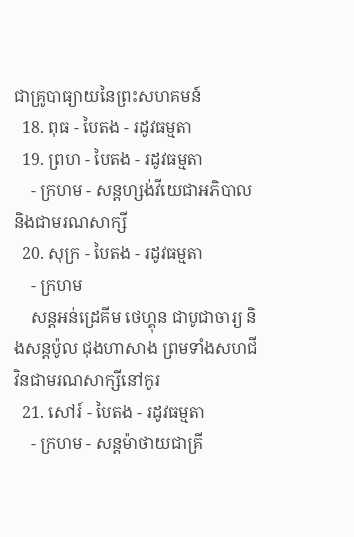ជាគ្រូបាធ្យាយនៃព្រះសហគមន៍
  18. ពុធ - បៃតង - រដូវធម្មតា
  19. ព្រហ - បៃតង - រដូវធម្មតា
    - ក្រហម - សន្តហ្សង់វីយេជាអភិបាល និងជាមរណសាក្សី
  20. សុក្រ - បៃតង - រដូវធម្មតា
    - ក្រហម
    សន្តអន់ដ្រេគីម ថេហ្គុន ជាបូជាចារ្យ និងសន្តប៉ូល ជុងហាសាង ព្រមទាំងសហជីវិនជាមរណសាក្សីនៅកូរ
  21. សៅរ៍ - បៃតង - រដូវធម្មតា
    - ក្រហម - សន្តម៉ាថាយជាគ្រី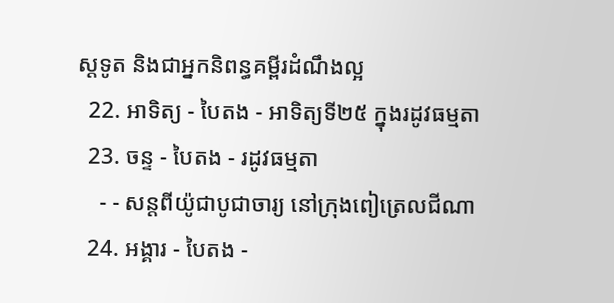ស្តទូត និងជាអ្នកនិពន្ធគម្ពីរដំណឹងល្អ
  22. អាទិត្យ - បៃតង - អាទិត្យទី២៥ ក្នុងរដូវធម្មតា
  23. ចន្ទ - បៃតង - រដូវធម្មតា
    - - សន្តពីយ៉ូជាបូជាចារ្យ នៅក្រុងពៀត្រេលជីណា
  24. អង្គារ - បៃតង -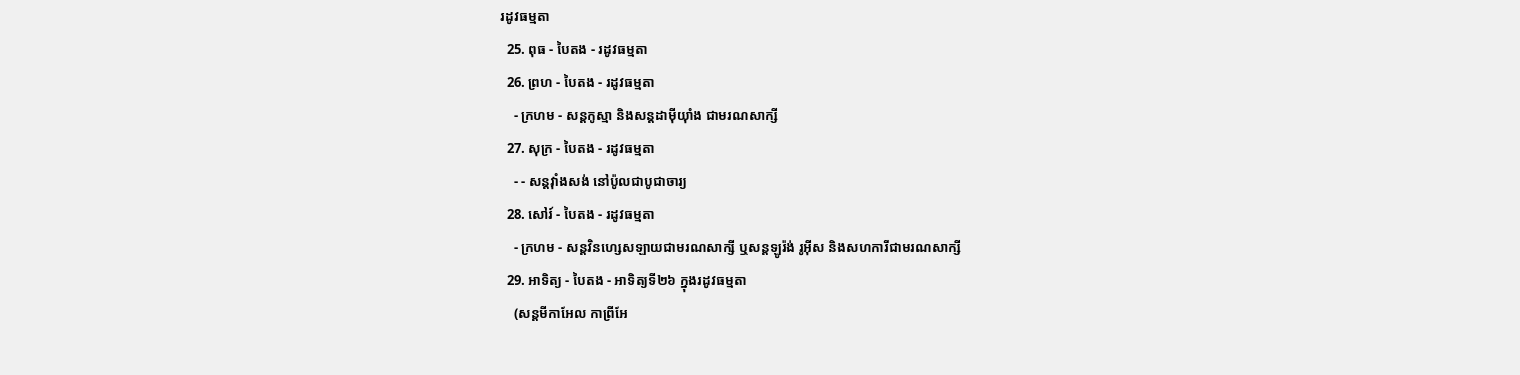រដូវធម្មតា
  25. ពុធ - បៃតង - រដូវធម្មតា
  26. ព្រហ - បៃតង - រដូវធម្មតា
    - ក្រហម - សន្តកូស្មា និងសន្តដាម៉ីយុាំង ជាមរណសាក្សី
  27. សុក្រ - បៃតង - រដូវធម្មតា
    - - សន្តវុាំងសង់ នៅប៉ូលជាបូជាចារ្យ
  28. សៅរ៍ - បៃតង - រដូវធម្មតា
    - ក្រហម - សន្តវិនហ្សេសឡាយជាមរណសាក្សី ឬសន្តឡូរ៉ង់ រូអ៊ីស និងសហការីជាមរណសាក្សី
  29. អាទិត្យ - បៃតង - អាទិត្យទី២៦ ក្នុងរដូវធម្មតា
    (សន្តមីកាអែល កាព្រីអែ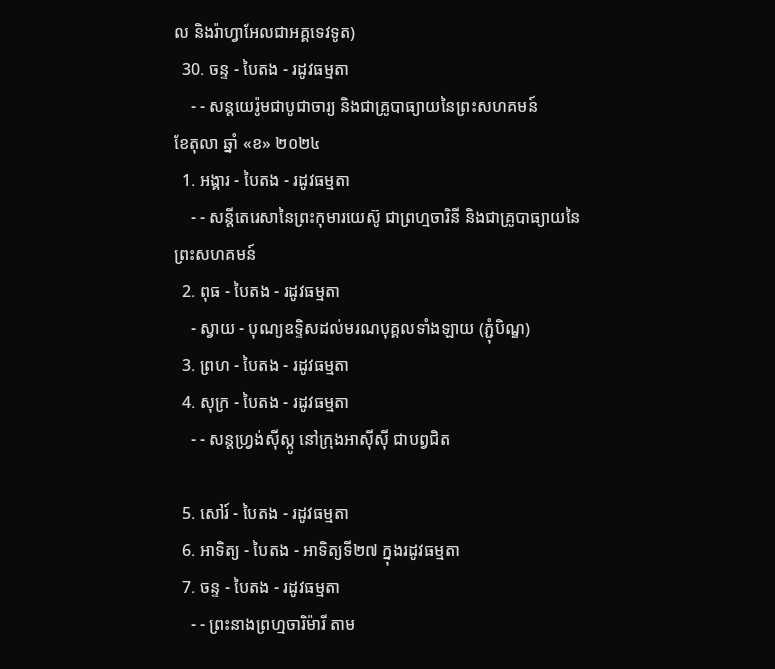ល និងរ៉ាហ្វាអែលជាអគ្គទេវទូត)
  30. ចន្ទ - បៃតង - រដូវធម្មតា
    - - សន្ដយេរ៉ូមជាបូជាចារ្យ និងជាគ្រូបាធ្យាយនៃព្រះសហគមន៍
ខែតុលា ឆ្នាំ «ខ» ២០២៤
  1. អង្គារ - បៃតង - រដូវធម្មតា
    - - សន្តីតេរេសានៃព្រះកុមារយេស៊ូ ជាព្រហ្មចារិនី និងជាគ្រូបាធ្យាយនៃព្រះសហគមន៍
  2. ពុធ - បៃតង - រដូវធម្មតា
    - ស្វាយ - បុណ្យឧទ្ទិសដល់មរណបុគ្គលទាំងឡាយ (ភ្ជុំបិណ្ឌ)
  3. ព្រហ - បៃតង - រដូវធម្មតា
  4. សុក្រ - បៃតង - រដូវធម្មតា
    - - សន្តហ្វ្រង់ស៊ីស្កូ នៅក្រុងអាស៊ីស៊ី ជាបព្វជិត

  5. សៅរ៍ - បៃតង - រដូវធម្មតា
  6. អាទិត្យ - បៃតង - អាទិត្យទី២៧ ក្នុងរដូវធម្មតា
  7. ចន្ទ - បៃតង - រដូវធម្មតា
    - - ព្រះនាងព្រហ្មចារិម៉ារី តាម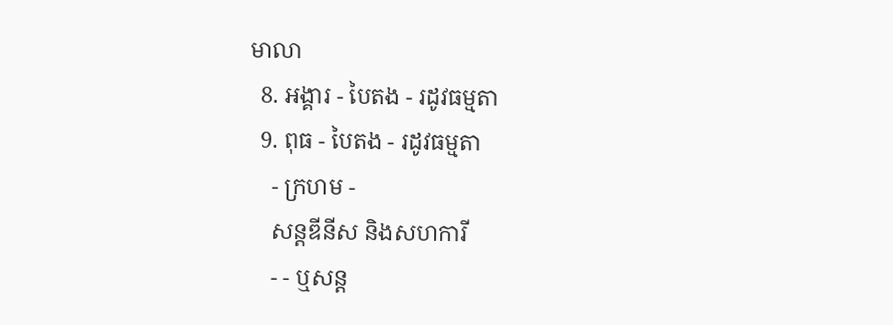មាលា
  8. អង្គារ - បៃតង - រដូវធម្មតា
  9. ពុធ - បៃតង - រដូវធម្មតា
    - ក្រហម -
    សន្តឌីនីស និងសហការី
    - - ឬសន្ត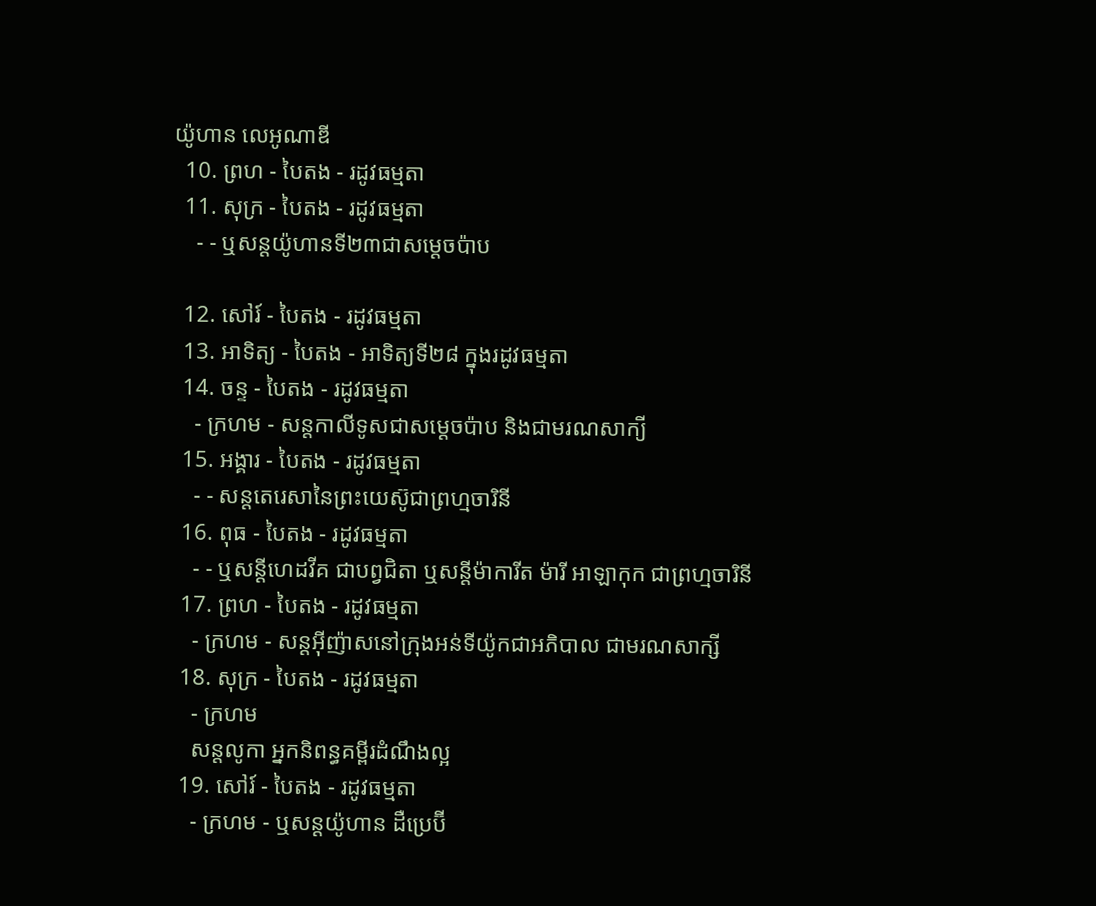យ៉ូហាន លេអូណាឌី
  10. ព្រហ - បៃតង - រដូវធម្មតា
  11. សុក្រ - បៃតង - រដូវធម្មតា
    - - ឬសន្តយ៉ូហានទី២៣ជាសម្តេចប៉ាប

  12. សៅរ៍ - បៃតង - រដូវធម្មតា
  13. អាទិត្យ - បៃតង - អាទិត្យទី២៨ ក្នុងរដូវធម្មតា
  14. ចន្ទ - បៃតង - រដូវធម្មតា
    - ក្រហម - សន្ដកាលីទូសជាសម្ដេចប៉ាប និងជាមរណសាក្យី
  15. អង្គារ - បៃតង - រដូវធម្មតា
    - - សន្តតេរេសានៃព្រះយេស៊ូជាព្រហ្មចារិនី
  16. ពុធ - បៃតង - រដូវធម្មតា
    - - ឬសន្ដីហេដវីគ ជាបព្វជិតា ឬសន្ដីម៉ាការីត ម៉ារី អាឡាកុក ជាព្រហ្មចារិនី
  17. ព្រហ - បៃតង - រដូវធម្មតា
    - ក្រហម - សន្តអ៊ីញ៉ាសនៅក្រុងអន់ទីយ៉ូកជាអភិបាល ជាមរណសាក្សី
  18. សុក្រ - បៃតង - រដូវធម្មតា
    - ក្រហម
    សន្តលូកា អ្នកនិពន្ធគម្ពីរដំណឹងល្អ
  19. សៅរ៍ - បៃតង - រដូវធម្មតា
    - ក្រហម - ឬសន្ដយ៉ូហាន ដឺប្រេប៊ី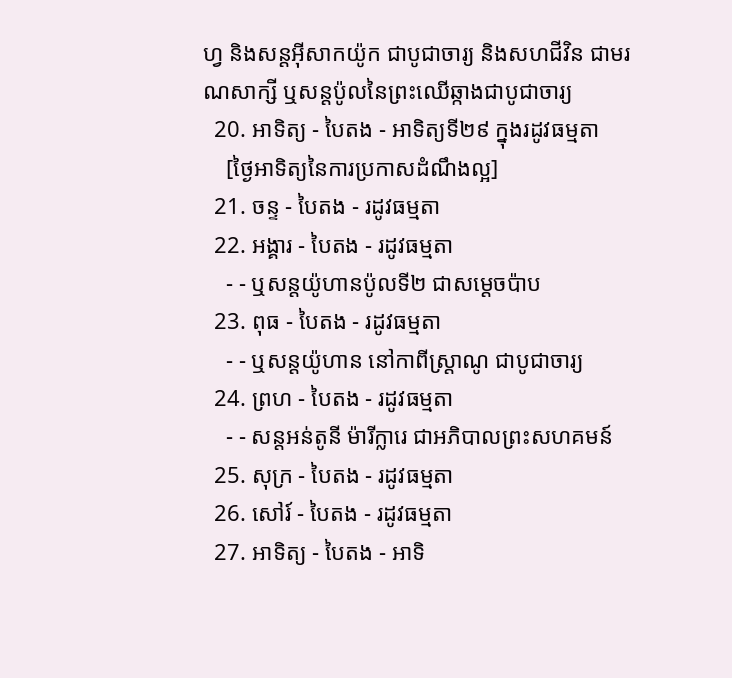ហ្វ និងសន្ដអ៊ីសាកយ៉ូក ជាបូជាចារ្យ និងសហជីវិន ជាមរណសាក្សី ឬសន្ដប៉ូលនៃព្រះឈើឆ្កាងជាបូជាចារ្យ
  20. អាទិត្យ - បៃតង - អាទិត្យទី២៩ ក្នុងរដូវធម្មតា
    [ថ្ងៃអាទិត្យនៃការប្រកាសដំណឹងល្អ]
  21. ចន្ទ - បៃតង - រដូវធម្មតា
  22. អង្គារ - បៃតង - រដូវធម្មតា
    - - ឬសន្តយ៉ូហានប៉ូលទី២ ជាសម្ដេចប៉ាប
  23. ពុធ - បៃតង - រដូវធម្មតា
    - - ឬសន្ដយ៉ូហាន នៅកាពីស្រ្ដាណូ ជាបូជាចារ្យ
  24. ព្រហ - បៃតង - រដូវធម្មតា
    - - សន្តអន់តូនី ម៉ារីក្លារេ ជាអភិបាលព្រះសហគមន៍
  25. សុក្រ - បៃតង - រដូវធម្មតា
  26. សៅរ៍ - បៃតង - រដូវធម្មតា
  27. អាទិត្យ - បៃតង - អាទិ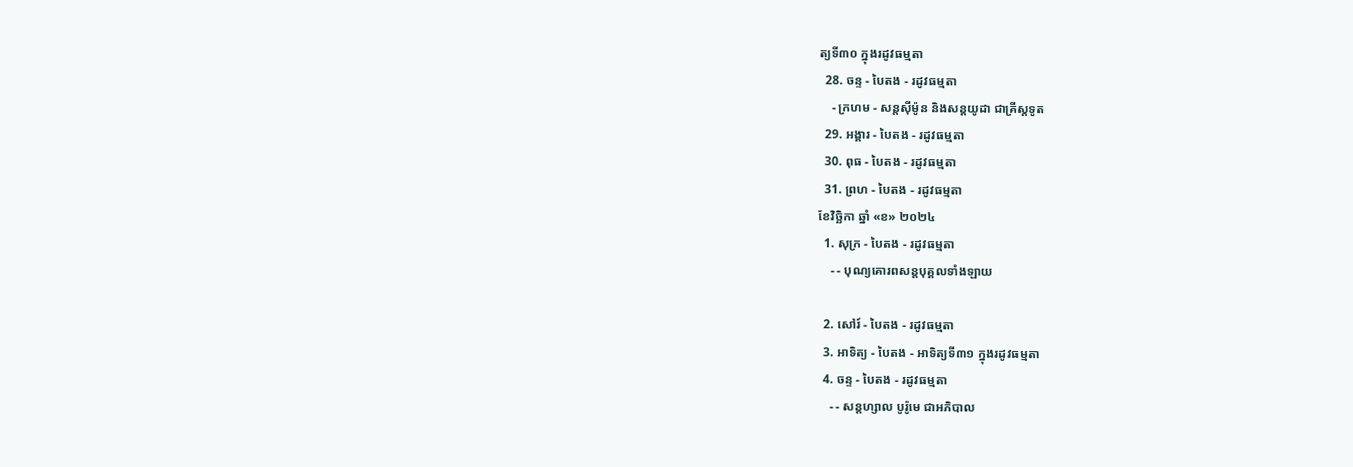ត្យទី៣០ ក្នុងរដូវធម្មតា
  28. ចន្ទ - បៃតង - រដូវធម្មតា
    - ក្រហម - សន្ដស៊ីម៉ូន និងសន្ដយូដា ជាគ្រីស្ដទូត
  29. អង្គារ - បៃតង - រដូវធម្មតា
  30. ពុធ - បៃតង - រដូវធម្មតា
  31. ព្រហ - បៃតង - រដូវធម្មតា
ខែវិច្ឆិកា ឆ្នាំ «ខ» ២០២៤
  1. សុក្រ - បៃតង - រដូវធម្មតា
    - - បុណ្យគោរពសន្ដបុគ្គលទាំងឡាយ

  2. សៅរ៍ - បៃតង - រដូវធម្មតា
  3. អាទិត្យ - បៃតង - អាទិត្យទី៣១ ក្នុងរដូវធម្មតា
  4. ចន្ទ - បៃតង - រដូវធម្មតា
    - - សន្ដហ្សាល បូរ៉ូមេ ជាអភិបាល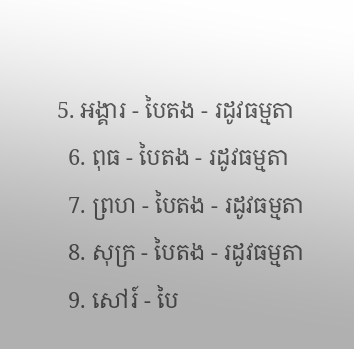5. អង្គារ - បៃតង - រដូវធម្មតា
  6. ពុធ - បៃតង - រដូវធម្មតា
  7. ព្រហ - បៃតង - រដូវធម្មតា
  8. សុក្រ - បៃតង - រដូវធម្មតា
  9. សៅរ៍ - បៃ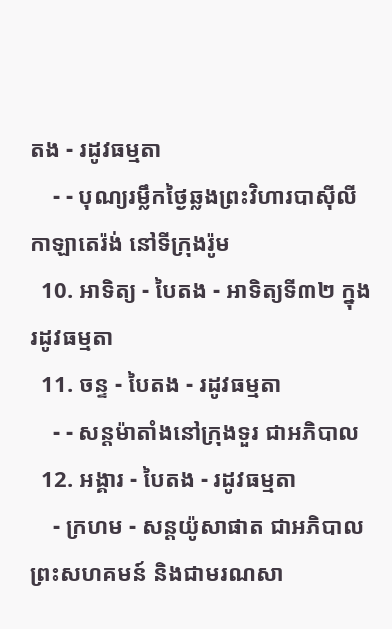តង - រដូវធម្មតា
    - - បុណ្យរម្លឹកថ្ងៃឆ្លងព្រះវិហារបាស៊ីលីកាឡាតេរ៉ង់ នៅទីក្រុងរ៉ូម
  10. អាទិត្យ - បៃតង - អាទិត្យទី៣២ ក្នុងរដូវធម្មតា
  11. ចន្ទ - បៃតង - រដូវធម្មតា
    - - សន្ដម៉ាតាំងនៅក្រុងទួរ ជាអភិបាល
  12. អង្គារ - បៃតង - រដូវធម្មតា
    - ក្រហម - សន្ដយ៉ូសាផាត ជាអភិបាលព្រះសហគមន៍ និងជាមរណសា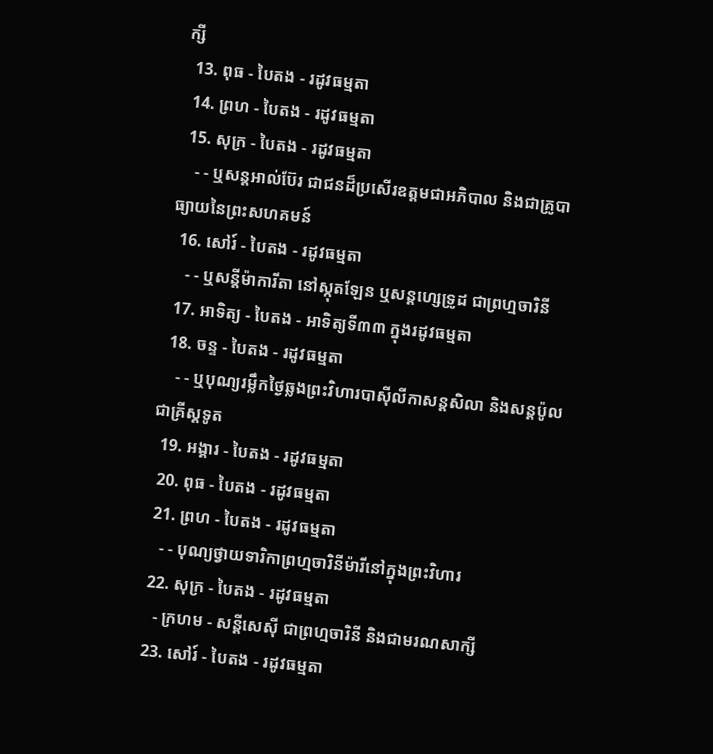ក្សី
  13. ពុធ - បៃតង - រដូវធម្មតា
  14. ព្រហ - បៃតង - រដូវធម្មតា
  15. សុក្រ - បៃតង - រដូវធម្មតា
    - - ឬសន្ដអាល់ប៊ែរ ជាជនដ៏ប្រសើរឧត្ដមជាអភិបាល និងជាគ្រូបាធ្យាយនៃព្រះសហគមន៍
  16. សៅរ៍ - បៃតង - រដូវធម្មតា
    - - ឬសន្ដីម៉ាការីតា នៅស្កុតឡែន ឬសន្ដហ្សេទ្រូដ ជាព្រហ្មចារិនី
  17. អាទិត្យ - បៃតង - អាទិត្យទី៣៣ ក្នុងរដូវធម្មតា
  18. ចន្ទ - បៃតង - រដូវធម្មតា
    - - ឬបុណ្យរម្លឹកថ្ងៃឆ្លងព្រះវិហារបាស៊ីលីកាសន្ដសិលា និងសន្ដប៉ូលជាគ្រីស្ដទូត
  19. អង្គារ - បៃតង - រដូវធម្មតា
  20. ពុធ - បៃតង - រដូវធម្មតា
  21. ព្រហ - បៃតង - រដូវធម្មតា
    - - បុណ្យថ្វាយទារិកាព្រហ្មចារិនីម៉ារីនៅក្នុងព្រះវិហារ
  22. សុក្រ - បៃតង - រដូវធម្មតា
    - ក្រហម - សន្ដីសេស៊ី ជាព្រហ្មចារិនី និងជាមរណសាក្សី
  23. សៅរ៍ - បៃតង - រដូវធម្មតា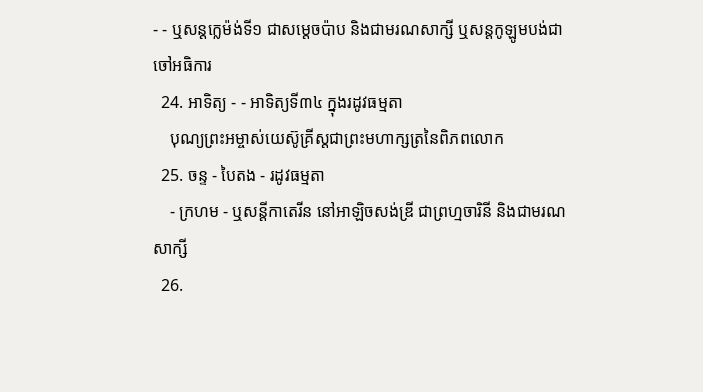- - ឬសន្ដក្លេម៉ង់ទី១ ជាសម្ដេចប៉ាប និងជាមរណសាក្សី ឬសន្ដកូឡូមបង់ជាចៅអធិការ
  24. អាទិត្យ - - អាទិត្យទី៣៤ ក្នុងរដូវធម្មតា
    បុណ្យព្រះអម្ចាស់យេស៊ូគ្រីស្ដជាព្រះមហាក្សត្រនៃពិភពលោក
  25. ចន្ទ - បៃតង - រដូវធម្មតា
    - ក្រហម - ឬសន្ដីកាតេរីន នៅអាឡិចសង់ឌ្រី ជាព្រហ្មចារិនី និងជាមរណសាក្សី
  26.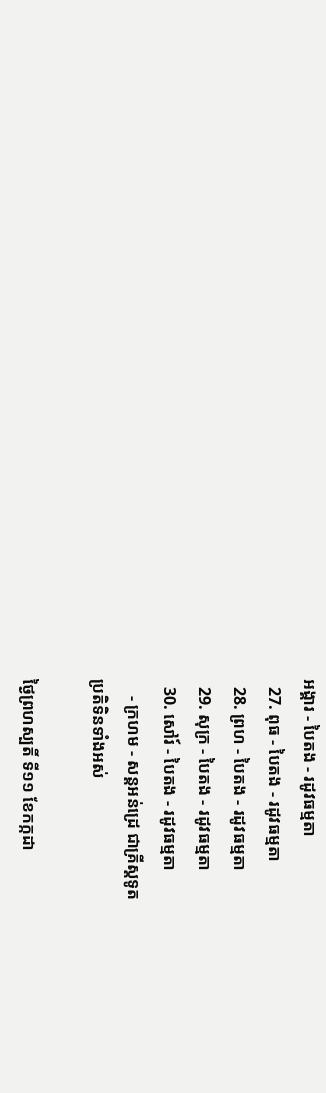អង្គារ - បៃតង - រដូវធម្មតា
  27. ពុធ - បៃតង - រដូវធម្មតា
  28. ព្រហ - បៃតង - រដូវធម្មតា
  29. សុក្រ - បៃតង - រដូវធម្មតា
  30. សៅរ៍ - បៃតង - រដូវធម្មតា
    - ក្រហម - សន្ដអន់ដ្រេ ជាគ្រីស្ដទូត
ប្រតិទិនទាំងអស់

ថ្ងៃព្រហស្បតិ៍ ទី១១ ខែកក្កដា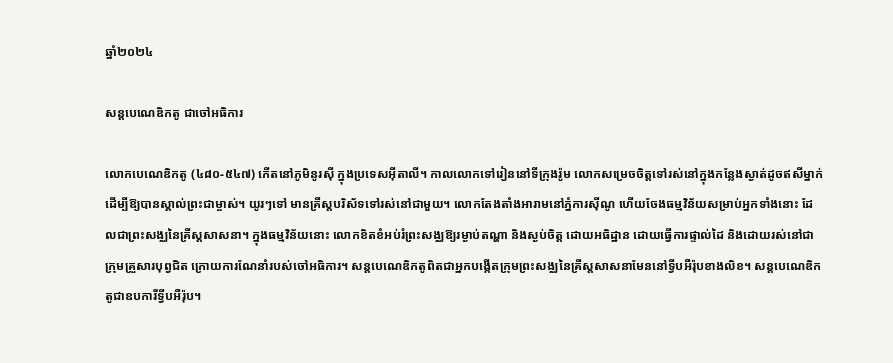ឆ្នាំ២០២៤

សន្ដបេណេឌិកតូ ជាចៅអធិការ

លោកបេណេឌិកតូ (៤៨០-៥៤៧) កើតនៅភូមិនូរស៊ី ក្នុងប្រទេសអ៊ីតាលី។ កាលលោកទៅរៀននៅទីក្រុងរ៉ូម លោកសម្រេចចិត្តទៅរស់នៅក្នុងកន្លែងស្ងាត់ដូចឥសីម្នាក់ ដើម្បីឱ្យបានស្គាល់ព្រះជាម្ចាស់។ យូរៗទៅ មានគ្រីស្តបរិស័ទទៅរស់នៅជាមួយ។ លោកតែងតាំងអារាមនៅភ្នំការស៊ីណូ ហើយចែងធម្មវិន័យសម្រាប់អ្នកទាំងនោះ ដែលជាព្រះសង្ឈនៃគ្រីស្តសាសនា។ ក្នុងធម្មវិន័យនោះ លោកខិតខំអប់រំព្រះសង្ឈឱ្យរម្ងាប់តណ្ហា និងស្ងប់ចិត្ត ដោយអធិដ្ឋាន ដោយធ្វើការផ្ទាល់ដៃ និងដោយរស់នៅជាក្រុមគ្រួសារបុព្វជិត ក្រោយការណែនាំរបស់ចៅអធិការ។ សន្តបេណេឌិកតូពិតជាអ្នកបង្កើតក្រុមព្រះសង្ឈនៃគ្រីស្តសាសនាមែននៅទ្វីបអឺរ៉ុបខាងលិខ។ សន្តបេណេឌិកតូជាឧបការីទ្វីបអឺរ៉ុប។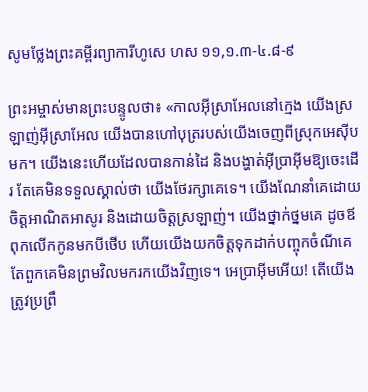សូមថ្លែងព្រះគម្ពីរព្យាការីហូសេ ហស ១១,១.៣-៤.៨-៩

ព្រះអម្ចាស់មានព្រះបន្ទូលថា៖ «កាលអ៊ីស្រាអែលនៅក្មេង យើងស្រឡាញ់អ៊ីស្រាអែល យើងបានហៅបុត្ររបស់យើងចេញពីស្រុកអេស៊ីបមក។ យើងនេះហើយដែលបានកាន់ដៃ និងបង្ហាត់អ៊ីប្រាអ៊ីមឱ្យចេះដើរ តែគេមិនទទួលស្គាល់ថា យើងថែរក្សាគេទេ។ យើងណែនាំគេដោយចិត្តអាណិតអាសូរ និងដោយចិត្តស្រឡាញ់។ យើងថ្នាក់ថ្នមគេ ដូចឪពុកលើកកូនមកបីថើប ហើយយើងយកចិត្តទុកដាក់បញ្ចុកចំណីគេ តែពួកគេមិនព្រមវិលមករកយើងវិញទេ។ អេប្រាអ៊ីមអើយ! តើយើងត្រូវប្រព្រឹ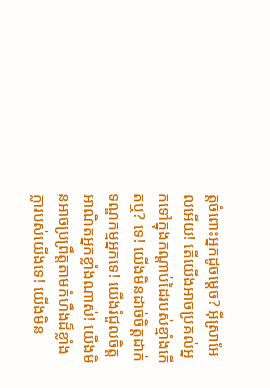ត្តចំពោះអ្នកដូចម្តេច? អ៊ីស្រាអែលអើយ! តើយើងអាចប្រគល់អ្នកទៅក្នុងកណ្តាប់ដៃរបស់ខ្មាំងកើតឬ? ទេ! យើងមិនដាច់ចិត្តដាក់ទណ្ឌកម្មអ្នកទេ! យើងរំជួលចិត្តអាណិតអ្នកខ្លាំងណាស់! យើងមិនអាចប្រព្រឹត្តតាមកំហឹងដ៏ខ្លាំងក្លារបស់យើងទេ! យើងមិន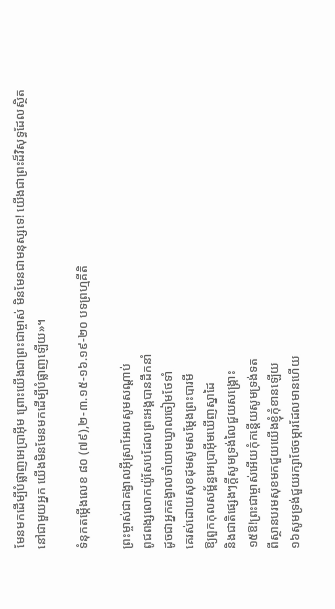មែនមកដើម្បីបំផ្លាញអេប្រាអ៊ីម ព្រោះយើងជាព្រះជាម្ចាស់ មិនមែនជាមនុស្សទេ! យើងជាព្រះដ៏វិសុទ្ធដែលស្ថិតនៅជាមួយអ្នក យើងមិនមែនមកដើម្បីបំផ្លាញឡើយ»។

ទំនុកតម្កើងលេខ ៨០ (៧៩),២-៣.១៥-១៦.១៩-២០ បទព្រហ្មគីតិ

ព្រះម្ចាស់ជាគង្វាលអ៊ីស្រាអែលសូមសណ្តាប់
ពូជពង្សលោកយ៉ូសែបដែលព្រះអង្គបានដឹកនាំ
ដូចជាអ្នកគង្វាលចាំយាមឃ្វាលចៀមថែទាំ
គេរស់ដោយសុខដុមសូមសម្តែងព្រះបារមី
ឱ្យពួកកុលសម្ព័ន្ធអេប្រាអ៊ីមឃើញស្នាដៃ
និងជាតិផ្សេងៗក្តីសូមទ្រង់លៃជួយសង្គ្រោះ
១៥ឱ!ព្រះជាម្ចាស់អើយកុំកន្តើយសូមទ្រង់ទត
ពីស្ថានបរមសុខមកជួយយើងខ្ញុំកុំខានឡើយ
១៦សូមទ្រង់ជួយរក្សាថែចម្ការដែលមានហើយ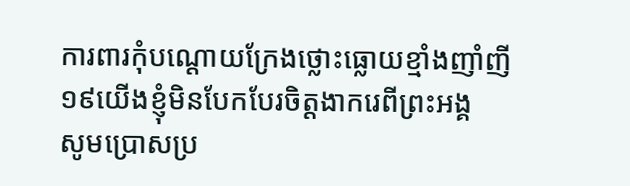ការពារកុំបណ្តោយក្រែងថ្លោះធ្លោយខ្មាំងញាំញី
១៩យើងខ្ញុំមិនបែកបែរចិត្តងាករេពីព្រះអង្គ
សូមប្រោសប្រ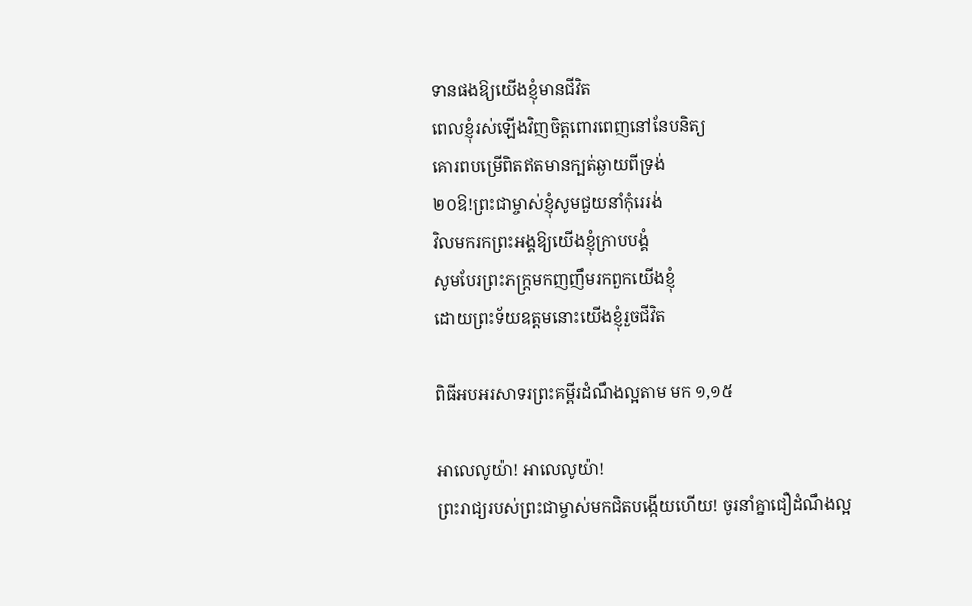ទានផងឱ្យយើងខ្ញុំមានជីវិត
ពេលខ្ញុំរស់ឡើងវិញចិត្តពោរពេញនៅនែបនិត្យ
គោរពបម្រើពិតឥតមានក្បត់ឆ្ងាយពីទ្រង់
២០ឱ!ព្រះជាម្ចាស់ខ្ញុំសូមជួយនាំកុំរេរង់
វិលមករកព្រះអង្គឱ្យយើងខ្ញុំក្រាបបង្គំ
សូមបែរព្រះភក្ត្រមកញញឹមរកពួកយើងខ្ញុំ
ដោយព្រះទ័យឧត្តមនោះយើងខ្ញុំរួចជីវិត

ពិធីអបអរសាទរព្រះគម្ពីរដំណឹងល្អតាម មក ១,១៥

អាលេលូយ៉ា! អាលេលូយ៉ា!
ព្រះរាជ្យរបស់ព្រះជាម្ចាស់មកជិតបង្កើយហើយ! ចូរនាំគ្នាជឿដំណឹងល្អ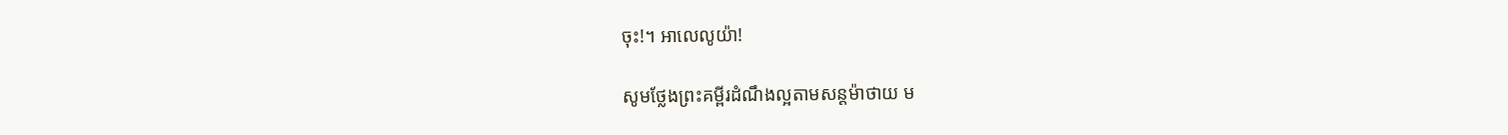ចុះ!។ អាលេលូយ៉ា!

សូមថ្លែងព្រះគម្ពីរដំណឹងល្អតាមសន្តម៉ាថាយ ម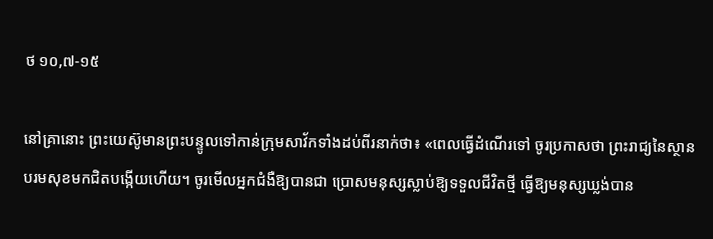ថ ១០,៧-១៥

នៅគ្រានោះ ព្រះយេស៊ូមានព្រះបន្ទូលទៅកាន់ក្រុមសាវ័កទាំងដប់ពីរនាក់ថា៖ «ពេលធ្វើដំណើរទៅ ចូរប្រកាសថា ព្រះរាជ្យនៃស្ថានបរមសុខមកជិតបង្កើយហើយ។ ចូរមើលអ្នកជំងឺឱ្យបានជា ប្រោសមនុស្សស្លាប់ឱ្យទទួលជីវិតថ្មី ធ្វើឱ្យមនុស្សឃ្លង់បាន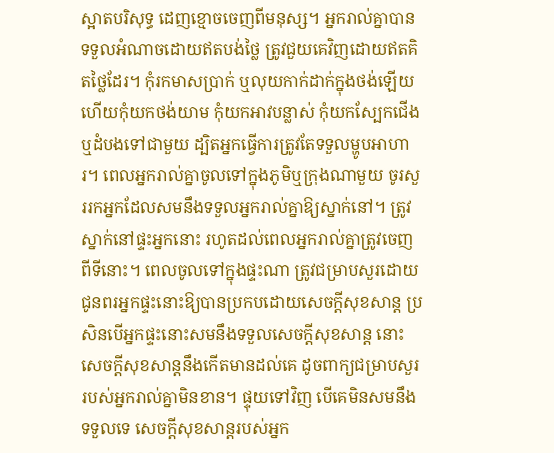ស្អាតបរិសុទ្ធ ដេញខ្មោចចេញពីមនុស្ស។ អ្នករាល់គ្នាបានទទួលអំណាចដោយឥតបង់ថ្លៃ ត្រូវជួយគេវិញដោយឥតគិតថ្លៃដែរ។ កុំរកមាសប្រាក់ ឬលុយកាក់ដាក់ក្នុងថង់ឡើយ ហើយកុំយកថង់យាម កុំយកអាវបន្លាស់ កុំយកស្បែកជើង ឬដំបងទៅជាមួយ ដ្បិតអ្នកធ្វើការត្រូវតែទទួលម្ហូបអាហារ។ ពេលអ្នករាល់គ្នាចូលទៅក្នុងភូមិឬក្រុងណាមួយ ចូរសួររកអ្នកដែលសមនឹងទទួលអ្នករាល់គ្នាឱ្យស្នាក់នៅ។ ត្រូវស្នាក់នៅផ្ទះអ្នកនោះ រហូតដល់ពេលអ្នករាល់គ្នាត្រូវចេញពីទីនោះ។ ពេលចូលទៅក្នុងផ្ទះណា ត្រូវជម្រាបសួរដោយជូនពរអ្នកផ្ទះនោះឱ្យបានប្រកបដោយសេចក្តីសុខសាន្ត ប្រសិនបើអ្នកផ្ទះនោះសមនឹងទទួលសេចក្តីសុខសាន្ត នោះសេចក្តីសុខសាន្តនឹងកើតមានដល់គេ ដូចពាក្យជម្រាបសួររបស់អ្នករាល់គ្នាមិនខាន។ ផ្ទុយទៅវិញ បើគេមិនសមនឹងទទួលទេ សេចក្ដីសុខសាន្ដរបស់អ្នក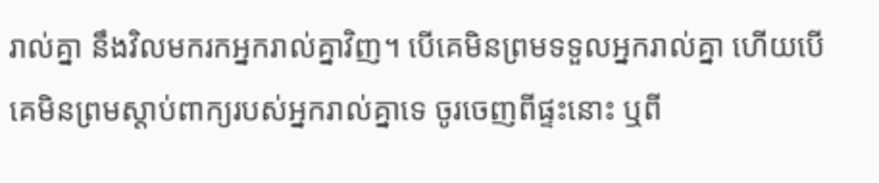រាល់គ្នា នឹងវិលមករកអ្នករាល់គ្នាវិញ។ បើគេមិនព្រមទទួលអ្នករាល់គ្នា ហើយបើគេមិនព្រមស្តាប់ពាក្យរបស់អ្នករាល់គ្នាទេ ចូរចេញពីផ្ទះនោះ ឬពី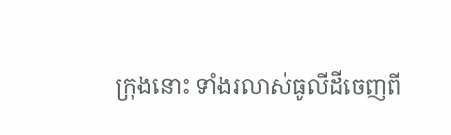ក្រុងនោះ ទាំងរលាស់ធូលីដីចេញពី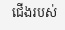ជើងរបស់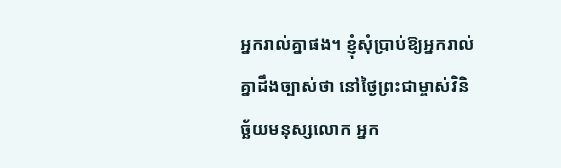អ្នករាល់គ្នាផង។ ខ្ញុំសុំប្រាប់ឱ្យអ្នករាល់គ្នាដឹងច្បាស់ថា នៅថ្ងៃព្រះជាម្ចាស់វិនិច្ឆ័យមនុស្សលោក អ្នក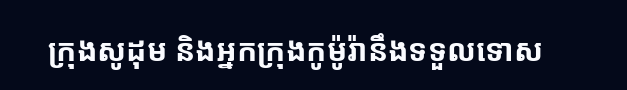ក្រុងសូដុម និងអ្នកក្រុងកូម៉ូរ៉ានឹងទទួលទោស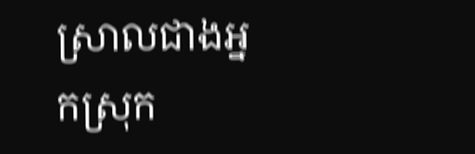ស្រាលជាងអ្នកស្រុក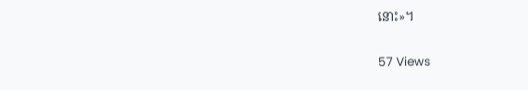នោះ»។

57 Views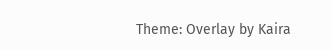Theme: Overlay by Kaira